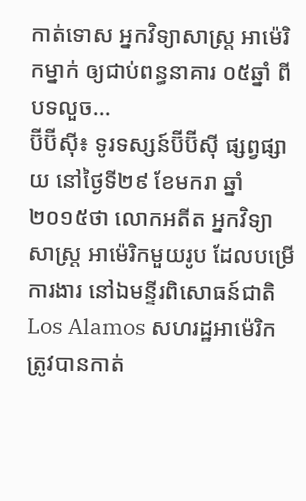កាត់ទោស អ្នកវិទ្យាសាស្ត្រ អាម៉េរិកម្នាក់ ឲ្យជាប់ពន្ធនាគារ ០៥ឆ្នាំ ពីបទលួច...
ប៊ីប៊ីស៊ី៖ ទូរទស្សន៍ប៊ីប៊ីស៊ី ផ្សព្វផ្សាយ នៅថ្ងៃទី២៩ ខែមករា ឆ្នាំ២០១៥ថា លោកអតីត អ្នកវិទ្យាសាស្ត្រ អាម៉េរិកមួយរូប ដែលបម្រើការងារ នៅឯមន្ទីរពិសោធន៍ជាតិ Los Alamos សហរដ្ឋអាម៉េរិក ត្រូវបានកាត់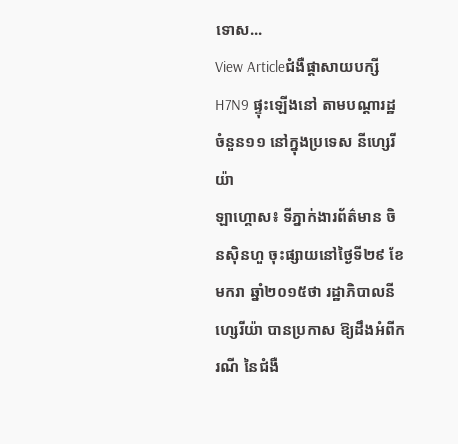ទោស...
View Articleជំងឺផ្តាសាយបក្សី H7N9 ផ្ទុះឡើងនៅ តាមបណ្តារដ្ឋ ចំនួន១១ នៅក្នុងប្រទេស នីហ្សេរីយ៉ា
ឡាហ្គោស៖ ទីភ្នាក់ងារព័ត៌មាន ចិនស៊ិនហួ ចុះផ្សាយនៅថ្ងៃទី២៩ ខែមករា ឆ្នាំ២០១៥ថា រដ្ឋាភិបាលនីហ្សេរីយ៉ា បានប្រកាស ឱ្យដឹងអំពីករណី នៃជំងឺ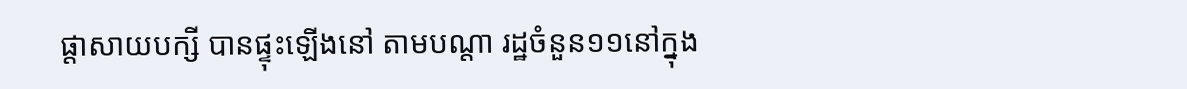ផ្តាសាយបក្សី បានផ្ទុះឡើងនៅ តាមបណ្តា រដ្ឋចំនួន១១នៅក្នុង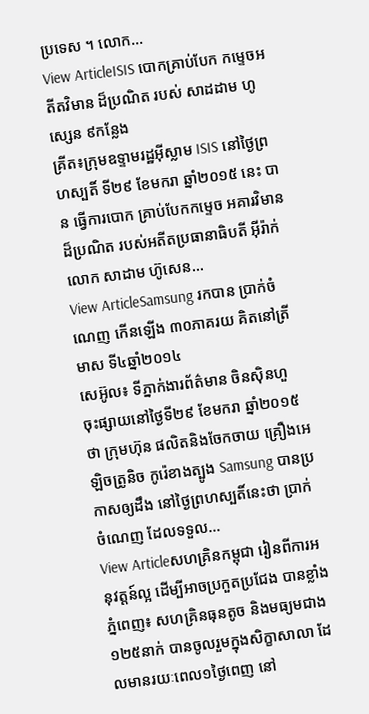ប្រទេស ។ លោក...
View ArticleISIS បោកគ្រាប់បែក កម្ទេចអតីតវិមាន ដ៏ប្រណិត របស់ សាដដាម ហូស្សេន ៩កន្លែង
គ្រីត៖ក្រុមឧទ្ទាមរដ្ឋអ៊ីស្លាម ISIS នៅថ្ងៃព្រហស្បតិ៍ ទី២៩ ខែមករា ឆ្នាំ២០១៥ នេះ បាន ធ្វើការបោក គ្រាប់បែកកម្ទេច អគារវិមានដ៏ប្រណិត របស់អតីតប្រធានាធិបតី អ៊ីរ៉ាក់ លោក សាដាម ហ៊ូសេន...
View ArticleSamsung រកបាន ប្រាក់ចំណេញ កើនឡើង ៣០ភាគរយ គិតនៅត្រីមាស ទី៤ឆ្នាំ២០១៤
សេអ៊ូល៖ ទីភ្នាក់ងារព័ត៌មាន ចិនស៊ិនហួ ចុះផ្សាយនៅថ្ងៃទី២៩ ខែមករា ឆ្នាំ២០១៥ថា ក្រុមហ៊ុន ផលិតនិងចែកចាយ គ្រឿងអេឡិចត្រូនិច កូរ៉េខាងត្បូង Samsung បានប្រកាសឲ្យដឹង នៅថ្ងៃព្រហស្បតិ៍នេះថា ប្រាក់ចំណេញ ដែលទទួល...
View Articleសហគ្រិនកម្ពុជា រៀនពីការអនុវត្តន៍ល្អ ដើម្បីអាចប្រកួតប្រជែង បានខ្លាំង
ភ្នំពេញ៖ សហគ្រិនធុនតូច និងមធ្យមជាង១២៥នាក់ បានចូលរួមក្នុងសិក្ខាសាលា ដែលមានរយៈពេល១ថ្ងៃពេញ នៅ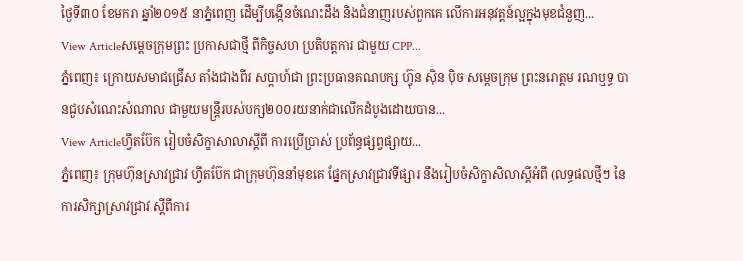ថ្ងៃទី៣០ ខែមករា ឆ្នាំ២០១៥ នាភ្នំពេញ ដើម្បីបង្កើនចំណេះដឹង និងជំនាញរបស់ពួកគេ លើការអនុវត្តន៍ល្អក្នុងមុខជំនួញ...
View Articleសម្ដេចក្រុមព្រះ ប្រកាសជាថ្មី ពីកិច្ចសហ ប្រតិបត្តការ ជាមួយ CPP...
ភ្នំពេញ៖ ក្រោយសមាជជ្រើស តាំងជាងពីរ សប្ដាហ៍ជា ព្រះប្រធានគណបក្ស ហ៊្វុន ស៊ិន ប៉ិច សម្ដេចក្រុម ព្រះនរោត្តម រណឬទ្ធ បានជួបសំណេះសំណាល ជាមួយមន្ត្រីរបស់បក្ស២០០រយនាក់ជាលើកដំបូងដោយបាន...
View Articleហ្វីតប៊ែក រៀបចំសិក្ខាសាលាស្តីពី ការប្រើបា្រស់ ប្រព័ន្ធផ្សព្វផ្សាយ...
ភ្នំពេញ៖ ក្រុមហ៊ុនស្រាវជ្រាវ ហ្វីតប៊ែក ជាក្រុមហ៊ុននាំមុខគេ ផ្នែកស្រាវជ្រាវទីផ្សារ នឹងរៀបចំសិក្ខាសិលាស្តីអំពី (លទ្ធផលថ្មីៗ នៃការសិក្សាស្រាវជ្រាវ ស្តីពីការ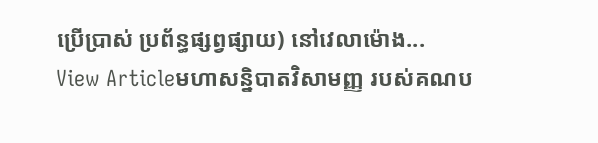ប្រើបា្រស់ ប្រព័ន្ធផ្សព្វផ្សាយ) នៅវេលាម៉ោង...
View Articleមហាសន្និបាតវិសាមញ្ញ របស់គណប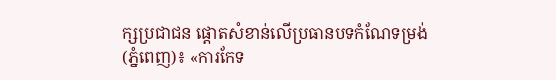ក្សប្រជាជន ផ្តោតសំខាន់លើប្រធានបទកំណែទម្រង់
(ភ្នំពេញ)៖ «ការកែទ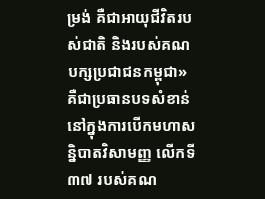ម្រង់ គឺជាអាយុជីវិតរបស់ជាតិ និងរបស់គណបក្សប្រជាជនកម្ពុជា» គឺជាប្រធានបទសំខាន់ នៅក្នុងការបើកមហាសន្និបាតវិសាមញ្ញ លើកទី៣៧ របស់គណ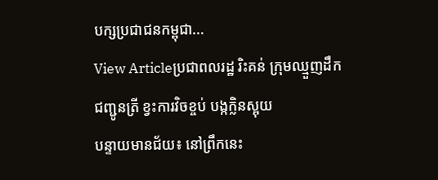បក្សប្រជាជនកម្ពុជា...
View Articleប្រជាពលរដ្ឋ រិះគន់ ក្រុមឈ្មួញដឹក ជញ្ជូនត្រី ខ្វះការវិចខ្ចប់ បង្កក្លិនស្អុយ
បន្ទាយមានជ័យ៖ នៅព្រឹកនេះ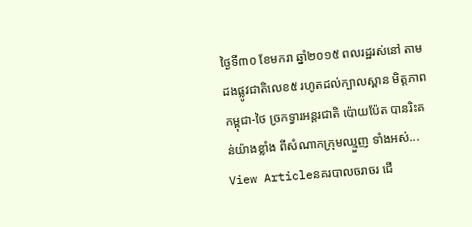ថ្ងៃទី៣០ ខែមករា ឆ្នាំ២០១៥ ពលរដ្ឋរស់នៅ តាមដងផ្លូវជាតិលេខ៥ រហូតដល់ក្បាលស្ពាន មិត្តភាព កម្ពុជា-ថៃ ច្រកទ្វារអន្តរជាតិ ប៉ោយប៉ែត បានរិះគន់យ៉ាងខ្លាំង ពីសំណាកក្រុមឈ្មួញ ទាំងអស់...
View Articleនគរបាលចរាចរ ជើ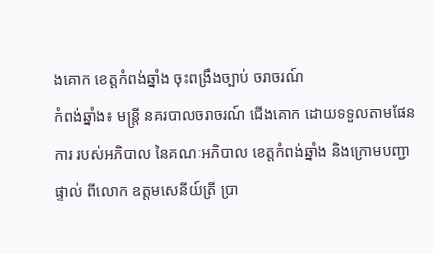ងគោក ខេត្តកំពង់ឆ្នាំង ចុះពង្រឹងច្បាប់ ចរាចរណ៍
កំពង់ឆ្នាំង៖ មន្ត្រី នគរបាលចរាចរណ៍ ជើងគោក ដោយទទួលតាមផែនការ របស់អភិបាល នៃគណៈអភិបាល ខេត្តកំពង់ឆ្នាំង និងក្រោមបញ្ជាផ្ទាល់ ពីលោក ឧត្តមសេនីយ៍ត្រី ប្រា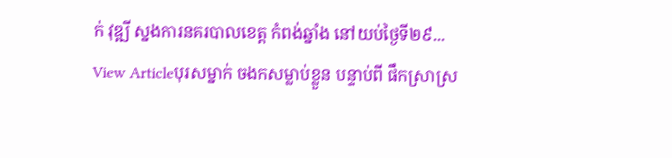ក់ វុឌ្ឍី ស្នងការនគរបាលខេត្ត កំពង់ឆ្នាំង នៅយប់ថ្ងៃទី២៩...
View Articleបុរសម្នាក់ ចងកសម្លាប់ខ្លួន បន្ទាប់ពី ផឹកស្រាស្រ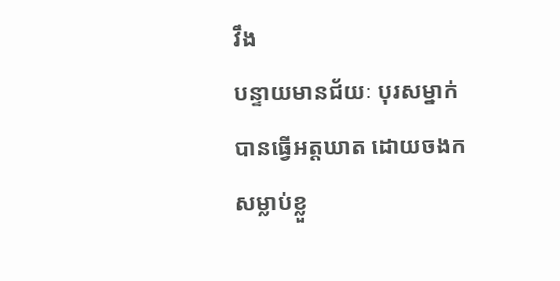វឹង
បន្ទាយមានជ័យៈ បុរសម្នាក់ បានធ្វើអត្តឃាត ដោយចងក សម្លាប់ខ្លួ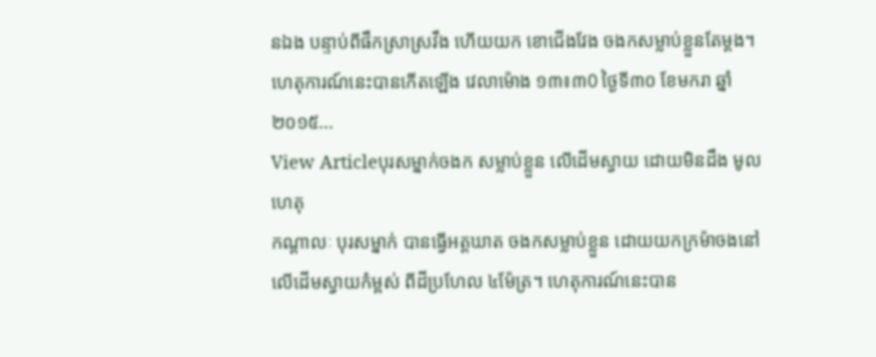នឯង បន្ទាប់ពីផឹកស្រាស្រវឹង ហើយយក ខោជើងវែង ចងកសម្លាប់ខ្លួនតែម្តង។ ហេតុការណ៍នេះបានកើតឡើង វេលាម៉ោង ១៣៖៣0 ថ្ងៃទី៣០ ខែមករា ឆ្នាំ២០១៥...
View Articleបុរសម្នាក់ចងក សម្លាប់ខ្លួន លើដើមស្វាយ ដោយមិនដឹង មូលហេតុ
កណ្តាលៈ បុរសម្នាក់ បានធ្វើអត្តឃាត ចងកសម្លាប់ខ្លួន ដោយយកក្រម៉ាចងនៅលើដើមស្វាយកំម្ពស់ ពីដីប្រហែល ៤ម៉ែត្រ។ ហេតុការណ៍នេះបាន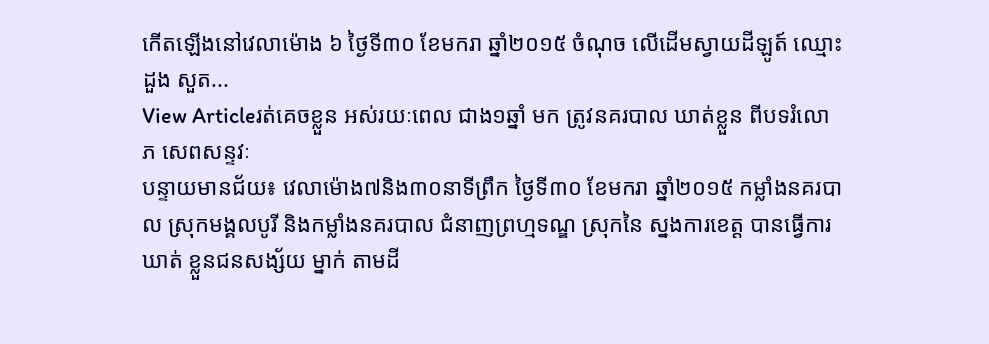កើតឡើងនៅវេលាម៉ោង ៦ ថ្ងៃទី៣០ ខែមករា ឆ្នាំ២០១៥ ចំណុច លើដើមស្វាយដីឡូត៍ ឈ្មោះ ដួង សួត...
View Articleរត់គេចខ្លួន អស់រយៈពេល ជាង១ឆ្នាំ មក ត្រូវនគរបាល ឃាត់ខ្លួន ពីបទរំលោភ សេពសន្ទវៈ
បន្ទាយមានជ័យ៖ វេលាម៉ោង៧និង៣០នាទីព្រឹក ថ្ងៃទី៣០ ខែមករា ឆ្នាំ២០១៥ កម្លាំងនគរបាល ស្រុកមង្គលបូរី និងកម្លាំងនគរបាល ជំនាញព្រហ្មទណ្ឌ ស្រុកនៃ ស្នងការខេត្ត បានធ្វើការឃាត់ ខ្លួនជនសង្ស័យ ម្នាក់ តាមដី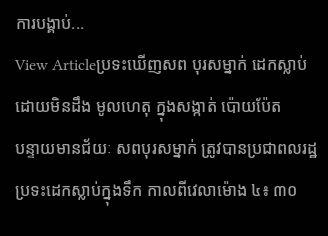ការបង្គាប់...
View Articleប្រទះឃើញសព បុរសម្នាក់ ដេកស្លាប់ ដោយមិនដឹង មូលហេតុ ក្នុងសង្កាត់ ប៉ោយប៉ែត
បន្ទាយមានជ័យៈ សពបុរសម្នាក់ ត្រូវបានប្រជាពលរដ្ឋ ប្រទះដេកស្លាប់ក្នុងទឹក កាលពីវេលាម៉ោង ៤៖ ៣០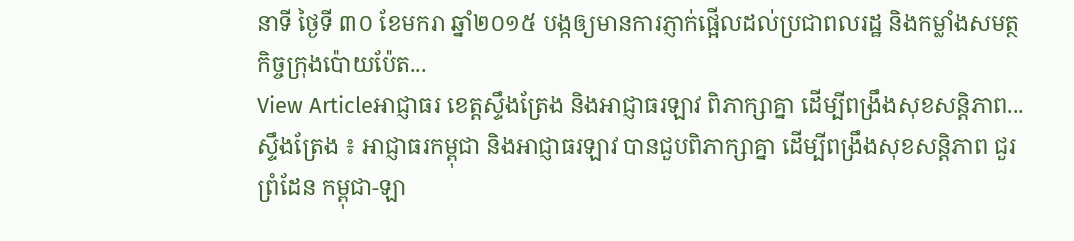នាទី ថ្ងៃទី ៣០ ខែមករា ឆ្នាំ២០១៥ បង្កឲ្យមានការភ្ញាក់ផ្អើលដល់ប្រជាពលរដ្ឋ និងកម្លាំងសមត្ថកិច្ចក្រុងប៉ោយប៉ែត...
View Articleអាជ្ញាធរ ខេត្តស្ទឹងត្រែង និងអាជ្ញាធរឡាវ ពិភាក្សាគ្នា ដើម្បីពង្រឹងសុខសន្តិភាព...
ស្ទឹងត្រែង ៖ អាជ្ញាធរកម្ពុជា និងអាជ្ញាធរឡាវ បានជួបពិភាក្សាគ្នា ដើម្បីពង្រឹងសុខសន្តិភាព ជួរព្រំដែន កម្ពុជា-ឡា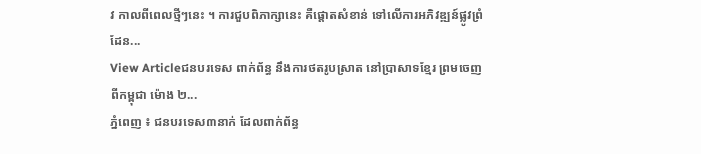វ កាលពីពេលថ្មីៗនេះ ។ ការជួបពិភាក្សានេះ គឺផ្តោតសំខាន់ ទៅលើការអភិវឌ្ឍន៍ផ្លូវព្រំដែន...
View Articleជនបរទេស ពាក់ព័ន្ធ នឹងការថតរូបស្រាត នៅប្រាសាទខ្មែរ ព្រមចេញ ពីកម្ពុជា ម៉ោង ២...
ភ្នំពេញ ៖ ជនបរទេស៣នាក់ ដែលពាក់ព័ន្ធ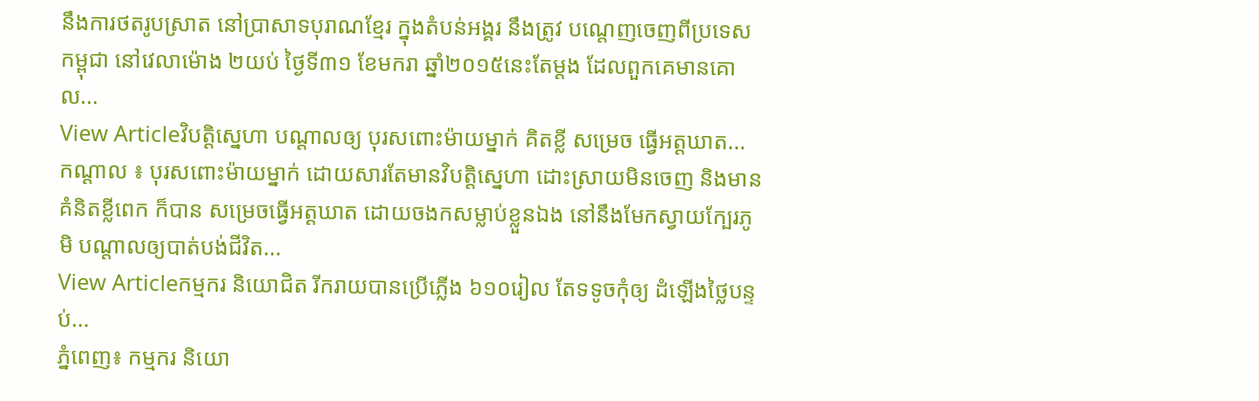នឹងការថតរូបស្រាត នៅប្រាសាទបុរាណខ្មែរ ក្នុងតំបន់អង្គរ នឹងត្រូវ បណ្តេញចេញពីប្រទេសកម្ពុជា នៅវេលាម៉ោង ២យប់ ថ្ងៃទី៣១ ខែមករា ឆ្នាំ២០១៥នេះតែម្តង ដែលពួកគេមានគោល...
View Articleវិបត្តិស្នេហា បណ្តាលឲ្យ បុរសពោះម៉ាយម្នាក់ គិតខ្លី សម្រេច ធ្វើអត្តឃាត...
កណ្ដាល ៖ បុរសពោះម៉ាយម្នាក់ ដោយសារតែមានវិបតិ្តស្នេហា ដោះស្រាយមិនចេញ និងមានគំនិតខ្លីពេក ក៏បាន សម្រេចធ្វើអត្តឃាត ដោយចងកសម្លាប់ខ្លួនឯង នៅនឹងមែកស្វាយក្បែរភូមិ បណ្តាលឲ្យបាត់បង់ជីវិត...
View Articleកម្មករ និយោជិត រីករាយបានប្រើភ្លើង ៦១០រៀល តែទទូចកុំឲ្យ ដំឡើងថ្លៃបន្ទប់...
ភ្នំពេញ៖ កម្មករ និយោ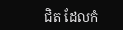ជិត ដែលកំ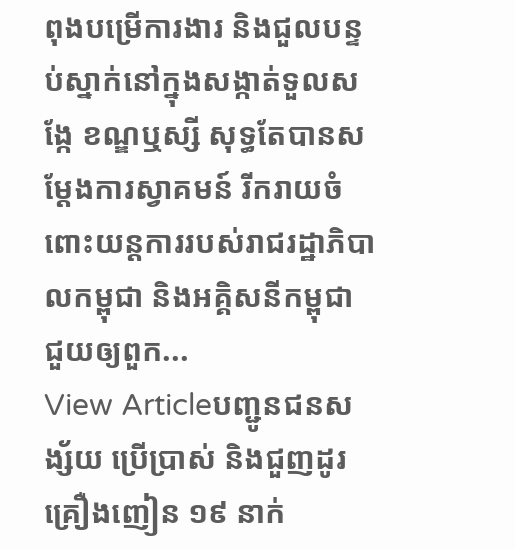ពុងបម្រើការងារ និងជួលបន្ទប់ស្នាក់នៅក្នុងសង្កាត់ទួលសង្កែ ខណ្ឌឬស្សី សុទ្ធតែបានសម្តែងការស្វាគមន៍ រីករាយចំពោះយន្តការរបស់រាជរដ្ឋាភិបាលកម្ពុជា និងអគ្គិសនីកម្ពុជា ជួយឲ្យពួក...
View Articleបញ្ជូនជនសង្ស័យ ប្រើប្រាស់ និងជួញដូរគ្រឿងញៀន ១៩ នាក់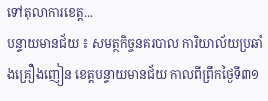ទៅតុលាការខេត្ត...
បន្ទាយមានជ័យ ៖ សមត្ថកិច្ចនគរបាល ការិយាល័យប្រឆាំងគ្រឿងញៀន ខេត្តបន្ទាយមានជ័យ កាលពីព្រឹកថ្ងៃទី៣១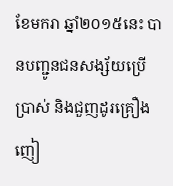ខែមករា ឆ្នាំ២០១៥នេះ បានបញ្ជូនជនសង្ស័យប្រើប្រាស់ និងជួញដូរគ្រឿងញៀ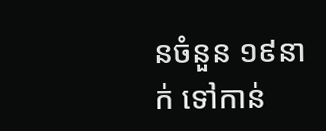នចំនួន ១៩នាក់ ទៅកាន់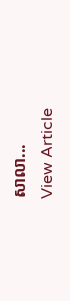សាលា...
View Article